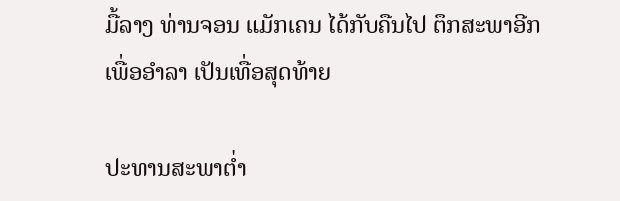ມື້ລາງ ທ່ານຈອນ ແມັກເຄນ ໄດ້ກັບຄືນໄປ ຕຶກສະພາອີກ ເພື່ອອຳລາ ເປັນເທື່ອສຸດທ້າຍ

ປະທານສະພາຕ່ຳ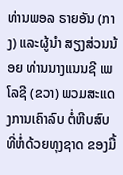ທ່ານພອລ ຣາຍອັນ (ກາງ) ແລະຜູ້ນຳ ສຽງສ່ວນນ້ອຍ ທ່ານນາງແນນຊີ ເພໂລຊີ (ຂວາ) ພວມສະແດງການເຄົາລົບ ຕໍ່ຫີບສົບ ທີ່ຫໍ່ດ້ວຍທຸງຊາດ ຂອງມື້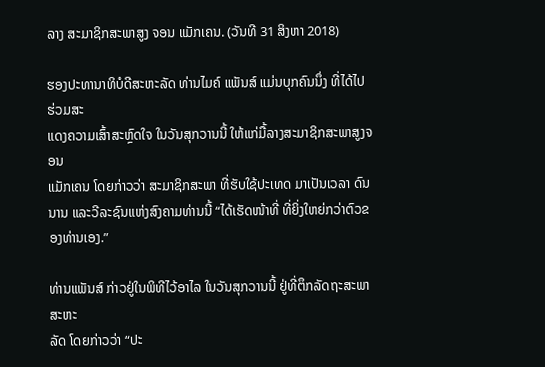ລາງ ສະມາຊິກສະພາສູງ ຈອນ ແມັກເຄນ. (ວັນທີ 31 ສິງຫາ 2018)

ຮອງປະທານາທິບໍດີສະຫະລັດ ທ່ານໄມຄ໌ ແພັນສ໌ ແມ່ນບຸກຄົນນຶ່ງ ທີ່ໄດ້ໄປຮ່ວມສະ
ແດງຄວາມເສົ້າສະຫຼົດໃຈ ໃນວັນສຸກວານນີ້ ໃຫ້ແກ່ມື້ລາງສະມາຊິກສະພາສູງຈອນ
ແມັກເຄນ ໂດຍກ່າວວ່າ ສະມາຊິກສະພາ ທີ່ຮັບໃຊ້ປະເທດ ມາເປັນເວລາ ດົນນານ ແລະວີລະຊົນແຫ່ງສົງຄາມທ່ານນີ້ “ໄດ້ເຮັດໜ້າທີ່ ທີ່ຍິ່ງໃຫຍ່ກວ່າຕົວຂອງທ່ານເອງ.”

ທ່ານແພັນສ໌ ກ່າວຢູ່ໃນພິທີໄວ້ອາໄລ ໃນວັນສຸກວານນີ້ ຢູ່ທີ່ຕຶກລັດຖະສະພາສະຫະ
ລັດ ໂດຍກ່າວວ່າ “ປະ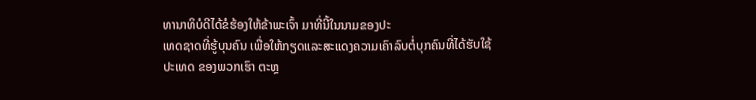ທານາທິບໍດີໄດ້ຂໍຮ້ອງໃຫ້ຂ້າພະເຈົ້າ ມາທີ່ນີ້ໃນນາມຂອງປະ
ເທດຊາດທີ່ຮູ້ບຸນຄົນ ເພື່ອໃຫ້ກຽດແລະສະແດງຄວາມເຄົາລົບຕໍ່ບຸກຄົນທີ່ໄດ້ຮັບໃຊ້
ປະເທດ ຂອງພວກເຮົາ ຕະຫຼ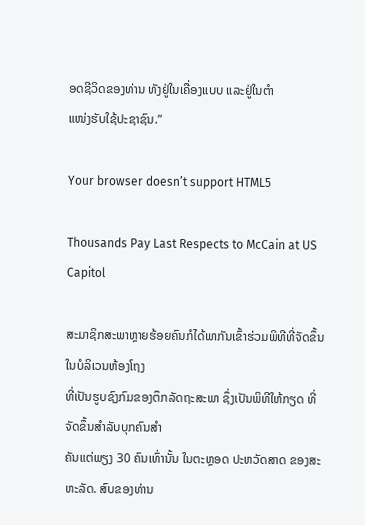ອດຊີວິດຂອງທ່ານ ທັງຢູ່ໃນເຄື່ອງແບບ ແລະຢູ່ໃນຕຳ
ແໜ່ງຮັບໃຊ້ປະຊາຊົນ.”

Your browser doesn’t support HTML5

Thousands Pay Last Respects to McCain at US Capitol

ສະມາຊິກສະພາຫຼາຍຮ້ອຍຄົນກໍໄດ້ພາກັນເຂົ້າຮ່ວມພິທີທີ່ຈັດຂຶ້ນໃນບໍລິເວນຫ້ອງໂຖງ
ທີ່ເປັນຮູບຊົງກົມຂອງຕຶກລັດຖະສະພາ ຊຶ່ງເປັນພິທີໃຫ້ກຽດ ທີ່ຈັດຂຶ້ນສຳລັບບຸກຄົນສຳ
ຄັນແຕ່ພຽງ 30 ຄົນເທົ່ານັ້ນ ໃນຕະຫຼອດ ປະຫວັດສາດ ຂອງສະຫະລັດ. ສົບຂອງທ່ານ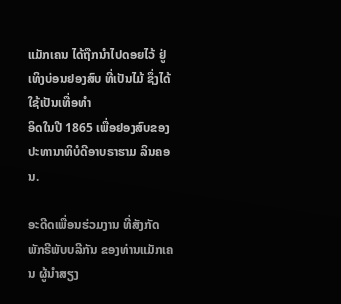ແມັກເຄນ ໄດ້ຖືກນຳໄປດອຍໄວ້ ຢູ່ເທິງບ່ອນຢອງສົບ ທີ່ເປັນໄມ້ ຊຶ່ງໄດ້ໃຊ້ເປັນເທື່ອທຳ
ອິດໃນປີ 1865 ເພື່ອຢອງສົບຂອງປະທານາທິບໍດີອາບຣາຮາມ ລິນຄອນ.

ອະດີດເພື່ອນຮ່ວມງານ ທີ່ສັງກັດພັກຣີພັບບລີກັນ ຂອງທ່ານແມັກເຄນ ຜູ້ນຳສຽງ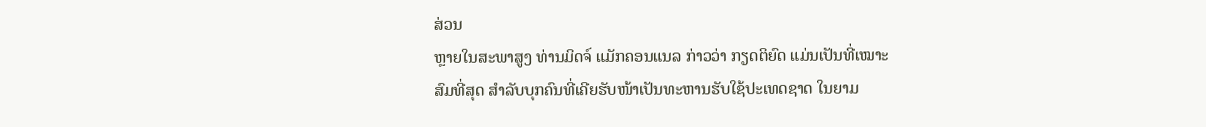ສ່ວນ
ຫຼາຍໃນສະພາສູງ ທ່ານມິດຈ໌ ແມັກຄອນແນລ ກ່າວວ່າ ກຽດຕິຍົດ ແມ່ນເປັນທີ່ເໝາະ
ສົມທີ່ສຸດ ສຳລັບບຸກຄົນທີ່ເຄີຍຮັບໜ້າເປັນທະຫານຮັບໃຊ້ປະເທດຊາດ ໃນຍາມ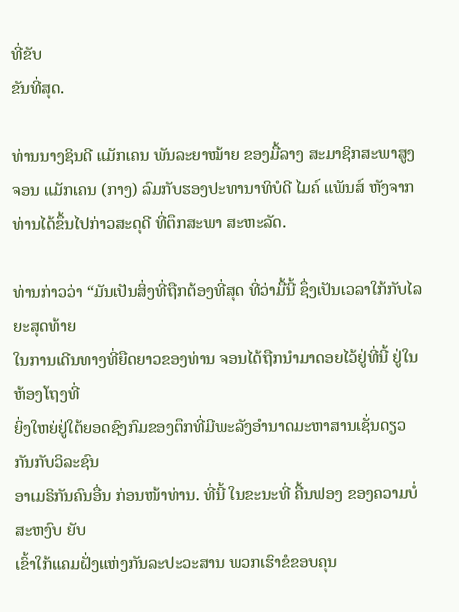ທີ່ຂັບ
ຂັນທີ່ສຸດ.

ທ່ານນາງຊິນດີ ແມັກເຄນ ພັນລະຍາໝ້າຍ ຂອງມື້ລາງ ສະມາຊິກສະພາສູງ ຈອນ ແມັກເຄນ (ກາງ) ລົມກັບຮອງປະທານາທິບໍດີ ໄມຄ໌ ແພັນສ໌ ຫັງຈາກ ທ່ານໄດ້ຂຶ້ນໄປກ່າວສະດຸດີ ທີ່ຕຶກສະພາ ສະຫະລັດ.

ທ່ານກ່າວວ່າ “ມັນເປັນສິ່ງທີ່ຖືກຕ້ອງທີ່ສຸດ ທີ່ວ່າມື້ນີ້ ຊຶ່ງເປັນເວລາໃກ້ກັບໄລຍະສຸດທ້າຍ
ໃນການເດີນທາງທີ່ຍືດຍາວຂອງທ່ານ ຈອນໄດ້ຖືກນຳມາດອຍໄວ້ຢູ່ທີ່ນີ້ ຢູ່ໃນຫ້ອງໂຖງທີ່
ຍິ່ງໃຫຍ່ຢູ່ໃຕ້ຍອດຊົງກົມຂອງຕຶກທີ່ມີພະລັງອຳນາດມະຫາສານເຊັ່ນດຽວກັນກັບວິລະຊົນ
ອາເມຣິກັນຄົນອື່ນ ກ່ອນໜ້າທ່ານ. ທີ່ນີ້ ໃນຂະນະທີ່ ຄື້ນຟອງ ຂອງຄວາມບໍ່ສະຫງົບ ຍັບ
ເຂົ້າໃກ້ແຄມຝັ່ງແຫ່ງກັນລະປະວະສານ ພວກເຮົາຂໍຂອບຄຸນ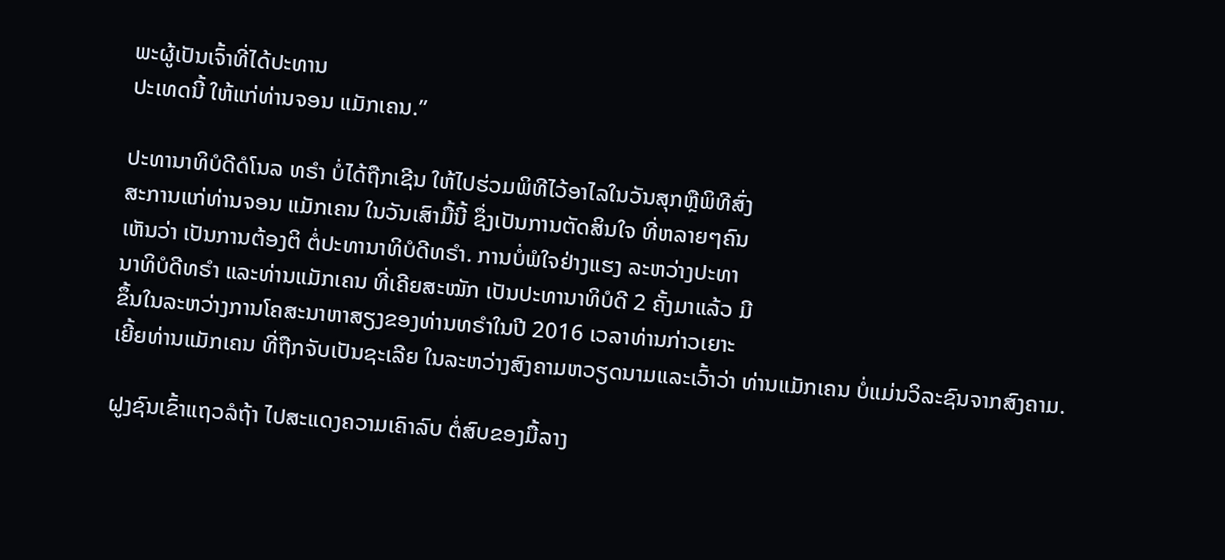ພະຜູ້ເປັນເຈົ້າທີ່ໄດ້ປະທານ
ປະເທດນີ້ ໃຫ້ແກ່ທ່ານຈອນ ແມັກເຄນ.”

ປະທານາທິບໍດີດໍໂນລ ທຣຳ ບໍ່ໄດ້ຖືກເຊີນ ໃຫ້ໄປຮ່ວມພິທີໄວ້ອາໄລໃນວັນສຸກຫຼືພິທີສົ່ງ
ສະການແກ່ທ່ານຈອນ ແມັກເຄນ ໃນວັນເສົາມື້ນີ້ ຊຶ່ງເປັນການຕັດສິນໃຈ ທີ່ຫລາຍໆຄົນ
ເຫັນວ່າ ເປັນການຕ້ອງຕິ ຕໍ່ປະທານາທິບໍດີທຣຳ. ການບໍ່ພໍໃຈຢ່າງແຮງ ລະຫວ່າງປະທາ
ນາທິບໍດີທຣຳ ແລະທ່ານແມັກເຄນ ທີ່ເຄີຍສະໝັກ ເປັນປະທານາທິບໍດີ 2 ຄັ້ງມາແລ້ວ ມີ
ຂຶ້ນໃນລະຫວ່າງການໂຄສະນາຫາສຽງຂອງທ່ານທຣຳໃນປີ 2016 ເວລາທ່ານກ່າວເຍາະ
ເຍີ້ຍທ່ານແມັກເຄນ ທີ່ຖືກຈັບເປັນຊະເລີຍ ໃນລະຫວ່າງສົງຄາມຫວຽດນາມແລະເວົ້າວ່າ ທ່ານແມັກເຄນ ບໍ່ແມ່ນວິລະຊົນຈາກສົງຄາມ.

ຝູງຊົນເຂົ້າແຖວລໍຖ້າ ໄປສະແດງຄວາມເຄົາລົບ ຕໍ່ສົບຂອງມື້ລາງ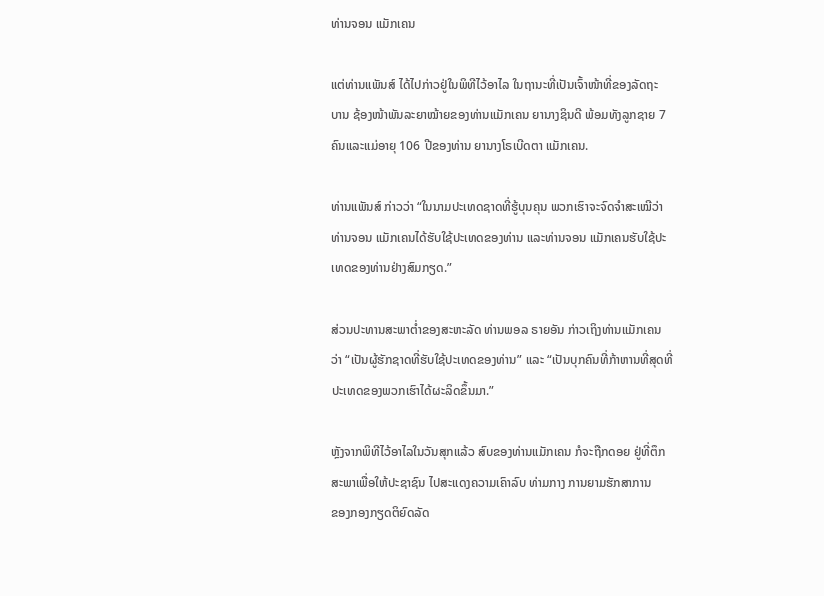ທ່ານຈອນ ແມັກເຄນ

ແຕ່ທ່ານແພັນສ໌ ໄດ້ໄປກ່າວຢູ່ໃນພິທີໄວ້ອາໄລ ໃນຖານະທີ່ເປັນເຈົ້າໜ້າທີ່ຂອງລັດຖະ
ບານ ຊ້ອງໜ້າພັນລະຍາໝ້າຍຂອງທ່ານແມັກເຄນ ຍານາງຊິນດີ ພ້ອມທັງລູກຊາຍ 7
ຄົນແລະແມ່ອາຍຸ 106 ປີຂອງທ່ານ ຍານາງໂຣເບີດຕາ ແມັກເຄນ.

ທ່ານແພັນສ໌ ກ່າວວ່າ “ໃນນາມປະເທດຊາດທີ່ຮູ້ບຸນຄຸນ ພວກເຮົາຈະຈົດຈຳສະເໝີວ່າ
ທ່ານຈອນ ແມັກເຄນໄດ້ຮັບໃຊ້ປະເທດຂອງທ່ານ ແລະທ່ານຈອນ ແມັກເຄນຮັບໃຊ້ປະ
ເທດຂອງທ່ານຢ່າງສົມກຽດ.”

ສ່ວນປະທານສະພາຕ່ຳຂອງສະຫະລັດ ທ່ານພອລ ຣາຍອັນ ກ່າວເຖິງທ່ານແມັກເຄນ
ວ່າ “ເປັນຜູ້ຮັກຊາດທີ່ຮັບໃຊ້ປະເທດຂອງທ່ານ” ແລະ “ເປັນບຸກຄົນທີ່ກ້າຫານທີ່ສຸດທີ່
ປະເທດຂອງພວກເຮົາໄດ້ຜະລິດຂຶ້ນມາ.”

ຫຼັງຈາກພິທີໄວ້ອາໄລໃນວັນສຸກແລ້ວ ສົບຂອງທ່ານແມັກເຄນ ກໍຈະຖືກດອຍ ຢູ່ທີ່ຕຶກ
ສະພາເພື່ອໃຫ້ປະຊາຊົນ ໄປສະແດງຄວາມເຄົາລົບ ທ່າມກາງ ການຍາມຮັກສາການ
ຂອງກອງກຽດຕິຍົດລັດ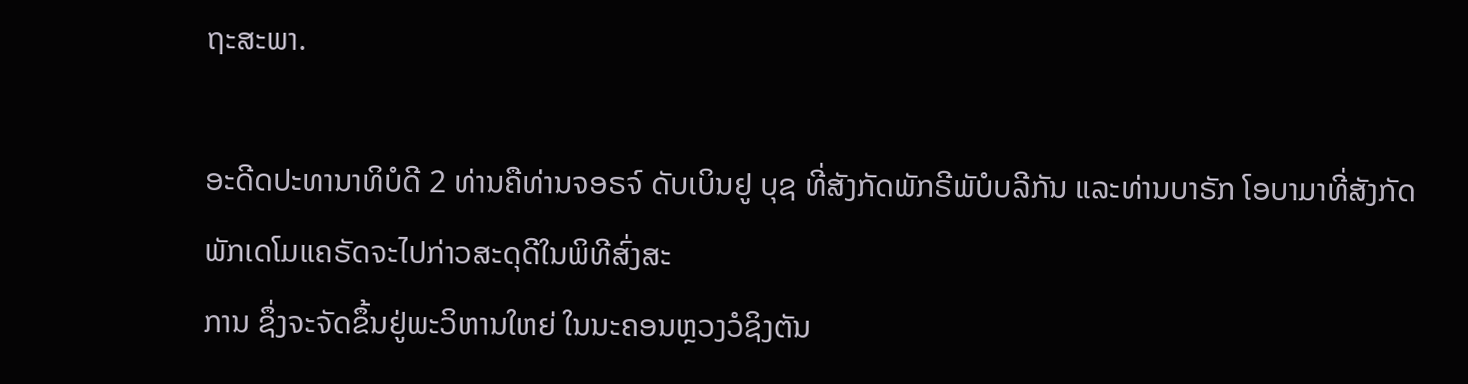ຖະສະພາ.

ອະດີດປະທານາທິບໍດີ 2 ທ່ານຄືທ່ານຈອຣຈ໌ ດັບເບິນຢູ ບຸຊ ທີ່ສັງກັດພັກຣີພັບໍບລີກັນ ແລະທ່ານບາຣັກ ໂອບາມາທີ່ສັງກັດພັກເດໂມແຄຣັດຈະໄປກ່າວສະດຸດີໃນພິທີສົ່ງສະ
ການ ຊຶ່ງຈະຈັດຂຶ້ນຢູ່ພະວິຫານໃຫຍ່ ໃນນະຄອນຫຼວງວໍຊິງຕັນ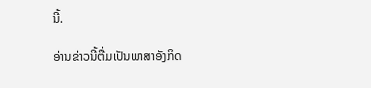ນີ້.

ອ່ານຂ່າວນີ້ຕື່ມເປັນພາສາອັງກິດ